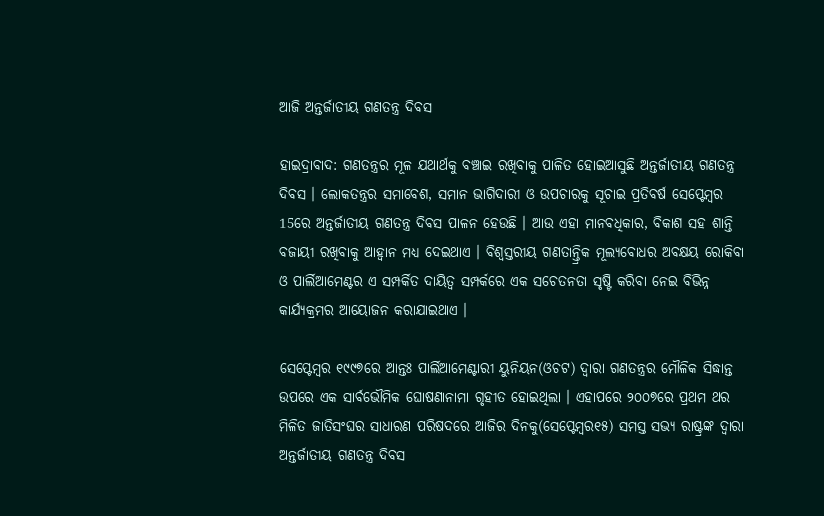ଆଜି ଅନ୍ତର୍ଜାତୀୟ ଗଣତନ୍ତ୍ର ଦିବସ

ହାଇଦ୍ରାବାଦ: ଗଣତନ୍ତ୍ରର ମୂଳ ଯଥାର୍ଥକୁ ବଞ୍ଚାଇ ରଖିବାକୁ ପାଳିତ ହୋଇଆସୁଛି ଅନ୍ତର୍ଜାତୀୟ ଗଣତନ୍ତ୍ର ଦିବସ । ଲୋକତନ୍ତ୍ରର ସମାବେଶ, ସମାନ ଭାଗିଦାରୀ ଓ ଉପଚାରକୁ ସୂଚାଇ ପ୍ରତିବର୍ଷ ସେପ୍ଟେମ୍ବର 15ରେ ଅନ୍ତର୍ଜାତୀୟ ଗଣତନ୍ତ୍ର ଦିବସ ପାଳନ ହେଉଛି । ଆଉ ଏହା ମାନବଧିକାର, ବିକାଶ ସହ ଶାନ୍ତି ବଜାୟୀ ରଖିବାକୁ ଆହ୍ବାନ ମଧ୍ୟ ଦେଇଥାଏ । ବିଶ୍ବସ୍ତରୀୟ ଗଣତାନ୍ତ୍ରିକ ମୂଲ୍ୟବୋଧର ଅବକ୍ଷୟ ରୋକିବା ଓ ପାର୍ଲିଆମେଣ୍ଟର ଏ ସମ୍ପର୍କିତ ଦାୟିତ୍ବ ସମ୍ପର୍କରେ ଏକ ସଚେତନତା ସୃଷ୍ଟି କରିବା ନେଇ ବିଭିନ୍ନ କାର୍ଯ୍ୟକ୍ରମର ଆୟୋଜନ କରାଯାଇଥାଏ ।

ସେପ୍ଟେମ୍ବର ୧୯୯୭ରେ ଆନ୍ତଃ ପାର୍ଲିଆମେଣ୍ଟାରୀ ୟୁନିୟନ(ଓଚଟ) ଦ୍ବାରା ଗଣତନ୍ତ୍ରର ମୌଳିକ ସିଦ୍ଧାନ୍ତ ଉପରେ ଏକ ସାର୍ବଭୌମିକ ଘୋଷଣାନାମା ଗୃହୀତ ହୋଇଥିଲା । ଏହାପରେ ୨୦୦୭ରେ ପ୍ରଥମ ଥର ମିଳିତ ଜାତିସଂଘର ସାଧାରଣ ପରିଷଦରେ ଆଜିର ଦିନକୁ(ସେପ୍ଟେମ୍ବର୧୫) ସମସ୍ତ ସଭ୍ୟ ରାଷ୍ଟ୍ରଙ୍କ ଦ୍ବାରା ଅନ୍ତର୍ଜାତୀୟ ଗଣତନ୍ତ୍ର ଦିବସ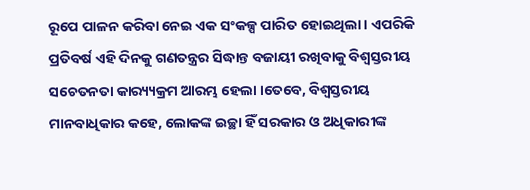ରୂପେ ପାଳନ କରିବା ନେଇ ଏକ ସଂକଳ୍ପ ପାରିତ ହୋଇଥିଲା । ଏପରିକି ପ୍ରତିବର୍ଷ ଏହି ଦିନକୁ ଗଣତନ୍ତ୍ରର ସିଦ୍ଧାନ୍ତ ବଜାୟୀ ରଖିବାକୁ ବିଶ୍ବସ୍ତରୀୟ ସଚେତନତା କାର‌୍ୟ୍ୟକ୍ରମ ଆରମ୍ଭ ହେଲା ।ତେବେ, ବିଶ୍ବସ୍ତରୀୟ ମାନବାଧିକାର କହେ, ଲୋକଙ୍କ ଇଚ୍ଛା ହିଁ ସରକାର ଓ ଅଧିକାରୀଙ୍କ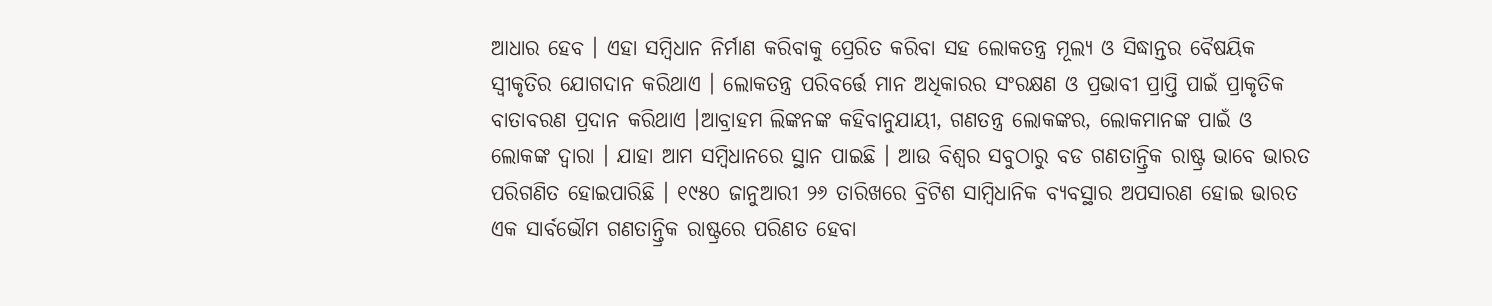ଆଧାର ହେବ । ଏହା ସମ୍ବିଧାନ ନିର୍ମାଣ କରିବାକୁ ପ୍ରେରିତ କରିବା ସହ ଲୋକତନ୍ତ୍ର ମୂଲ୍ୟ ଓ ସିଦ୍ଧାନ୍ତର ବୈଷୟିକ ସ୍ବୀକୃତିର ଯୋଗଦାନ କରିଥାଏ । ଲୋକତନ୍ତ୍ର ପରିବର୍ତ୍ତେ ମାନ ଅଧିକାରର ସଂରକ୍ଷଣ ଓ ପ୍ରଭାବୀ ପ୍ରାପ୍ତି ପାଇଁ ପ୍ରାକୃତିକ ବାତାବରଣ ପ୍ରଦାନ କରିଥାଏ ।ଆବ୍ରାହମ ଲିଙ୍କନଙ୍କ କହିବାନୁଯାୟୀ, ଗଣତନ୍ତ୍ର ଲୋକଙ୍କର, ଲୋକମାନଙ୍କ ପାଇଁ ଓ ଲୋକଙ୍କ ଦ୍ବାରା । ଯାହା ଆମ ସମ୍ବିଧାନରେ ସ୍ଥାନ ପାଇଛି । ଆଉ ବିଶ୍ବର ସବୁଠାରୁ ବଡ ଗଣତାନ୍ତ୍ରିକ ରାଷ୍ଟ୍ର ଭାବେ ଭାରତ ପରିଗଣିତ ହୋଇପାରିଛି । ୧୯୫୦ ଜାନୁଆରୀ ୨୬ ତାରିଖରେ ବ୍ରିଟିଶ ସାମ୍ବିଧାନିକ ବ୍ୟବସ୍ଥାର ଅପସାରଣ ହୋଇ ଭାରତ ଏକ ସାର୍ବଭୌମ ଗଣତାନ୍ତ୍ରିକ ରାଷ୍ଟ୍ରରେ ପରିଣତ ହେବା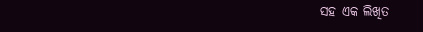ସହ ଏକ ଲିଖିତ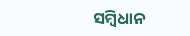ସମ୍ବିଧାନ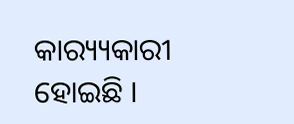କାର‌୍ୟ୍ୟକାରୀ ହୋଇଛି ।